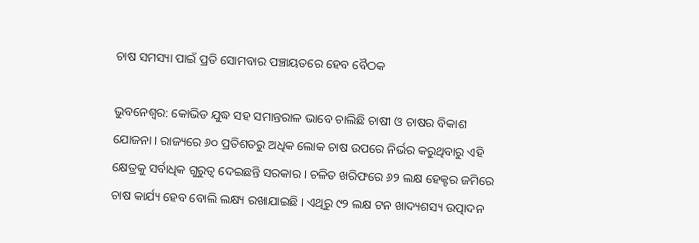ଚାଷ ସମସ୍ୟା ପାଇଁ ପ୍ରତି ସୋମବାର ପଞ୍ଚାୟତରେ ହେବ ବୈଠକ

ଭୁବନେଶ୍ୱର: କୋଭିଡ ଯୁଦ୍ଧ ସହ ସମାନ୍ତରାଳ ଭାବେ ଚାଲିଛି ଚାଷୀ ଓ ଚାଷର ବିକାଶ ଯୋଜନା । ରାଜ୍ୟରେ ୬୦ ପ୍ରତିଶତରୁ ଅଧିକ ଲୋକ ଚାଷ ଉପରେ ନିର୍ଭର କରୁଥିବାରୁ ଏହି କ୍ଷେତ୍ରକୁ ସର୍ବାଧିକ ଗୁରୁତ୍ୱ ଦେଇଛନ୍ତି ସରକାର । ଚଳିତ ଖରିଫରେ ୬୨ ଲକ୍ଷ ହେକ୍ଟର ଜମିରେ ଚାଷ କାର୍ଯ୍ୟ ହେବ ବୋଲି ଲକ୍ଷ୍ୟ ରଖାଯାଇଛି । ଏଥିରୁ ୯୨ ଲକ୍ଷ ଟନ ଖାଦ୍ୟଶସ୍ୟ ଉତ୍ପାଦନ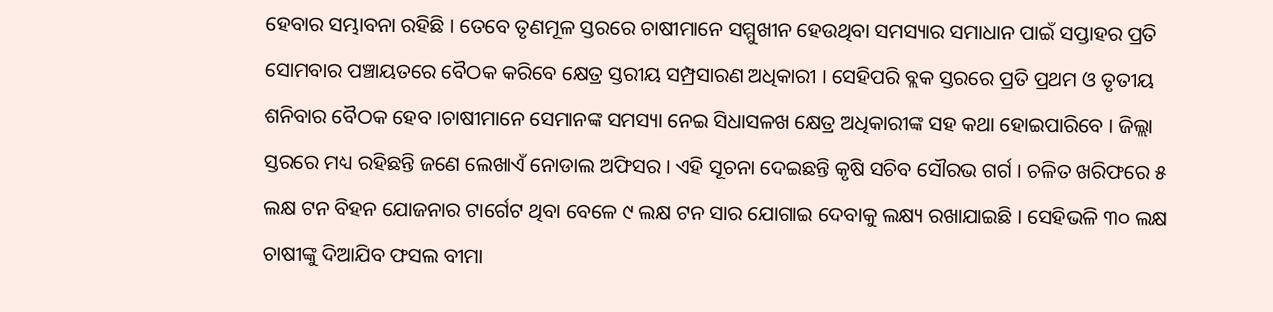ହେବାର ସମ୍ଭାବନା ରହିଛି । ତେବେ ତୃଣମୂଳ ସ୍ତରରେ ଚାଷୀମାନେ ସମ୍ମୁଖୀନ ହେଉଥିବା ସମସ୍ୟାର ସମାଧାନ ପାଇଁ ସପ୍ତାହର ପ୍ରତି ସୋମବାର ପଞ୍ଚାୟତରେ ବୈଠକ କରିବେ କ୍ଷେତ୍ର ସ୍ତରୀୟ ସମ୍ପ୍ରସାରଣ ଅଧିକାରୀ । ସେହିପରି ବ୍ଲକ ସ୍ତରରେ ପ୍ରତି ପ୍ରଥମ ଓ ତୃତୀୟ ଶନିବାର ବୈଠକ ହେବ ।ଚାଷୀମାନେ ସେମାନଙ୍କ ସମସ୍ୟା ନେଇ ସିଧାସଳଖ କ୍ଷେତ୍ର ଅଧିକାରୀଙ୍କ ସହ କଥା ହୋଇପାରିବେ । ଜିଲ୍ଲା ସ୍ତରରେ ମଧ୍ୟ ରହିଛନ୍ତି ଜଣେ ଲେଖାଏଁ ନୋଡାଲ ଅଫିସର । ଏହି ସୂଚନା ଦେଇଛନ୍ତି କୃଷି ସଚିବ ସୌରଭ ଗର୍ଗ । ଚଳିତ ଖରିଫରେ ୫ ଲକ୍ଷ ଟନ ବିହନ ଯୋଜନାର ଟାର୍ଗେଟ ଥିବା ବେଳେ ୯ ଲକ୍ଷ ଟନ ସାର ଯୋଗାଇ ଦେବାକୁ ଲକ୍ଷ୍ୟ ରଖାଯାଇଛି । ସେହିଭଳି ୩୦ ଲକ୍ଷ ଚାଷୀଙ୍କୁ ଦିଆଯିବ ଫସଲ ବୀମା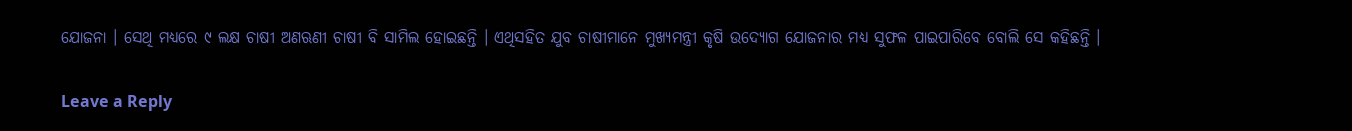ଯୋଜନା । ସେଥି ମଧ୍ୟରେ ୯ ଲକ୍ଷ ଚାଷୀ ଅଣଋଣୀ ଚାଷୀ ବି ସାମିଲ ହୋଇଛନ୍ତି । ଏଥିସହିତ ଯୁବ ଚାଷୀମାନେ ମୁଖ୍ୟମନ୍ତ୍ରୀ କୃଷି ଉଦ୍ୟୋଗ ଯୋଜନାର ମଧ୍ୟ ସୁଫଳ ପାଇପାରିବେ ବୋଲି ସେ କହିଛନ୍ତି ।

Leave a Reply